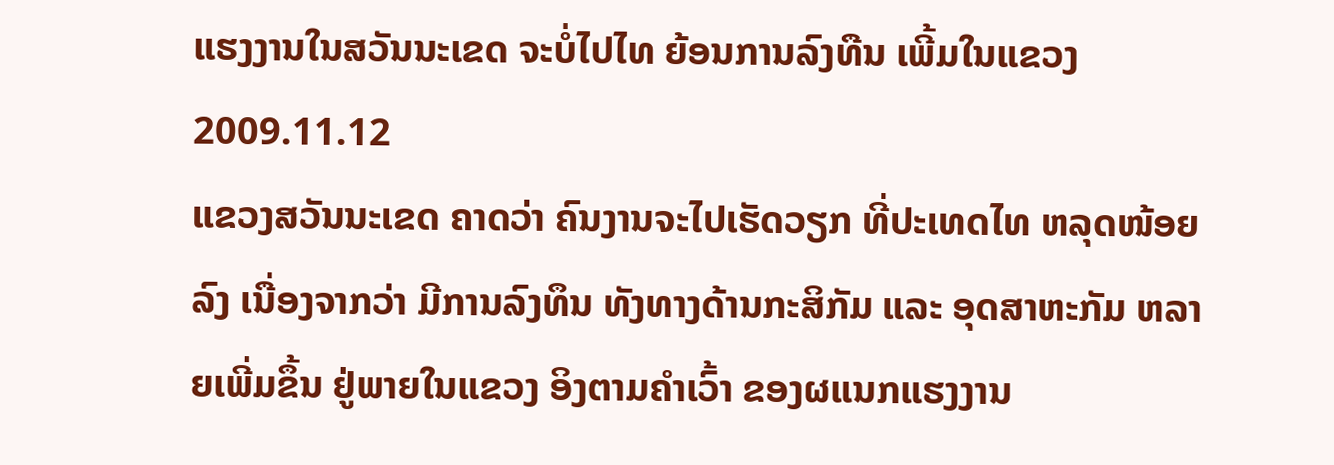ແຮງງານໃນສວັນນະເຂດ ຈະບໍ່ໄປໄທ ຍ້ອນການລົງທືນ ເພີ້ມໃນແຂວງ
2009.11.12
ແຂວງສວັນນະເຂດ ຄາດວ່າ ຄົນງານຈະໄປເຮັດວຽກ ທີ່ປະເທດໄທ ຫລຸດໜ້ອຍລົງ ເນື່ອງຈາກວ່າ ມີການລົງທຶນ ທັງທາງດ້ານກະສິກັມ ແລະ ອຸດສາຫະກັມ ຫລາຍເພີ່ມຂຶ້ນ ຢູ່ພາຍໃນແຂວງ ອິງຕາມຄຳເວົ້າ ຂອງຜແນກແຮງງານ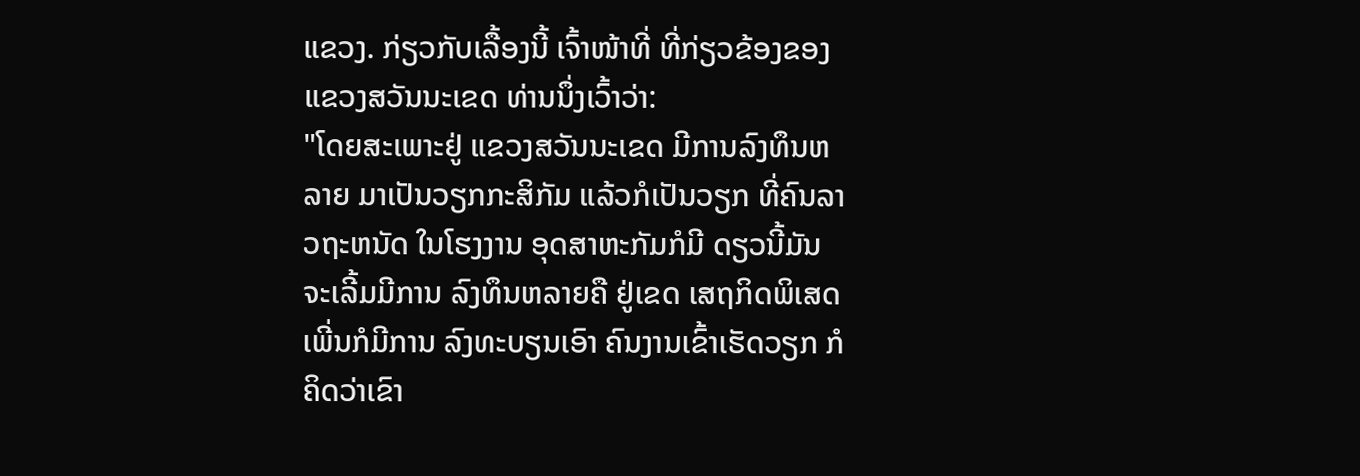ແຂວງ. ກ່ຽວກັບເລື້ອງນີ້ ເຈົ້າໜ້າທີ່ ທີ່ກ່ຽວຂ້ອງຂອງ ແຂວງສວັນນະເຂດ ທ່ານນຶ່ງເວົ້າວ່າ:
"ໂດຍສະເພາະຢູ່ ແຂວງສວັນນະເຂດ ມີການລົງທຶນຫລາຍ ມາເປັນວຽກກະສິກັມ ແລ້ວກໍເປັນວຽກ ທີ່ຄົນລາວຖະຫນັດ ໃນໂຮງງານ ອຸດສາຫະກັມກໍມີ ດຽວນີ້ມັນ ຈະເລີ້ມມີການ ລົງທຶນຫລາຍຄື ຢູ່ເຂດ ເສຖກິດພິເສດ ເພີ່ນກໍມີການ ລົງທະບຽນເອົາ ຄົນງານເຂົ້າເຮັດວຽກ ກໍຄິດວ່າເຂົາ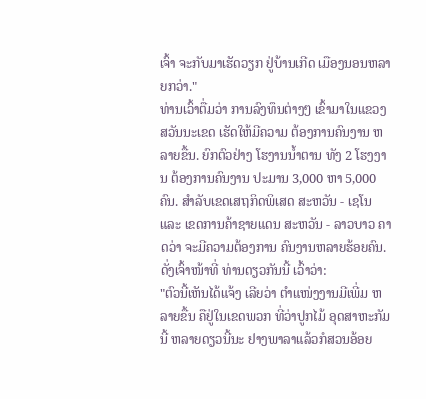ເຈົ້າ ຈະກັບມາເຮັດວຽກ ຢູ່ບ້ານເກີດ ເມືອງນອນຫລາຍກວ່າ."
ທ່ານເວົ້າຕື່ມວ່າ ການລົງທຶນຕ່າງໆ ເຂົ້າມາໃນແຂວງ ສວັນນະເຂດ ເຮັດໃຫ້ມີຄວາມ ຕ້ອງການຄົນງານ ຫລາຍຂື້ນ. ຍົກຕົວຢ່າງ ໂຮງານນ້ຳຕານ ທັງ 2 ໂຮງງານ ຕ້ອງການຄົນງານ ປະມານ 3,000 ຫາ 5,000 ຄົນ. ສຳລັບເຂດເສຖກິດພິເສດ ສະຫວັນ - ເຊໂນ ແລະ ເຂດການຄ້າຊາຍແດນ ສະຫວັນ - ລາວບາວ ຄາດວ່າ ຈະມີຄວາມຕ້ອງການ ຄົນງານຫລາຍຮ້ອຍຄົນ. ດັ່ງເຈົ້າໜ້າທີ່ ທ່ານດຽວກັນນີ້ ເວົ້າວ່າ:
"ຕົວນີ້ເຫັນໄດ້ແຈ້ງ ເລີຍວ່າ ຕຳແໜ່ງງານມີເພີ່ມ ຫລາຍຂື້ນ ຄືຢູ່ໃນເຂດພວກ ທີ່ວ່າປູກໄມ້ ອຸດສາຫະກັມນີ້ ຫລາຍດຽວນີ້ນະ ຢາງພາລາແລ້ວກໍສວນອ້ອຍ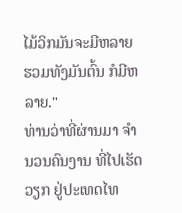ໄມ້ວິກມັນຈະມີຫລາຍ ຮວມທັງມັນຕົ້ນ ກໍມີຫລາຍ."
ທ່ານວ່າທີ່ຜ່ານມາ ຈຳນວນຄົນງານ ທີ່ໄປເຮັດວຽກ ຢູ່ປະເທດໄທ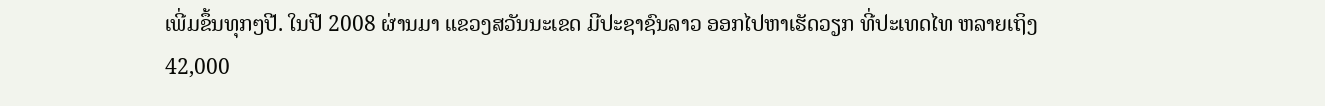ເພີ່ມຂຶ້ນທຸກໆປີ. ໃນປີ 2008 ຜ່ານມາ ແຂວງສວັນນະເຂດ ມີປະຊາຊົນລາວ ອອກໄປຫາເຮັດວຽກ ທີ່ປະເທດໄທ ຫລາຍເຖິງ 42,000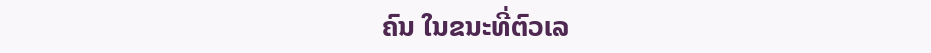ຄົນ ໃນຂນະທີ່ຕົວເລ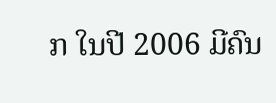ກ ໃນປີ 2006 ມີຄົນ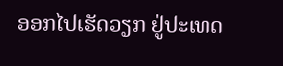ອອກໄປເຮັດວຽກ ຢູ່ປະເທດ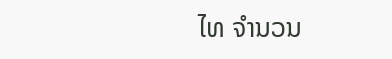ໄທ ຈຳນວນ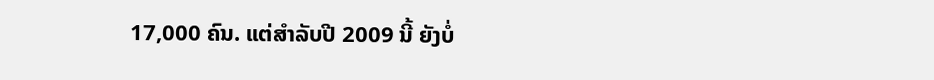17,000 ຄົນ. ແຕ່ສຳລັບປີ 2009 ນີ້ ຍັງບໍ່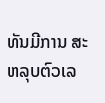ທັນມີການ ສະຫລຸບຕົວເລ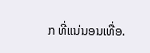ກ ທີ່ແນ່ນອນເທື່ອ.